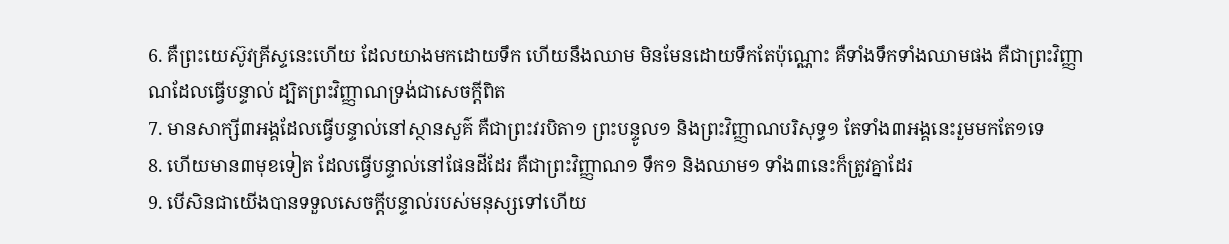6. គឺព្រះយេស៊ូវគ្រីស្ទនេះហើយ ដែលយាងមកដោយទឹក ហើយនឹងឈាម មិនមែនដោយទឹកតែប៉ុណ្ណោះ គឺទាំងទឹកទាំងឈាមផង គឺជាព្រះវិញ្ញាណដែលធ្វើបន្ទាល់ ដ្បិតព្រះវិញ្ញាណទ្រង់ជាសេចក្តីពិត
7. មានសាក្សី៣អង្គដែលធ្វើបន្ទាល់នៅស្ថានសួគ៌ គឺជាព្រះវរបិតា១ ព្រះបន្ទូល១ និងព្រះវិញ្ញាណបរិសុទ្ធ១ តែទាំង៣អង្គនេះរួមមកតែ១ទេ
8. ហើយមាន៣មុខទៀត ដែលធ្វើបន្ទាល់នៅផែនដីដែរ គឺជាព្រះវិញ្ញាណ១ ទឹក១ និងឈាម១ ទាំង៣នេះក៏ត្រូវគ្នាដែរ
9. បើសិនជាយើងបានទទួលសេចក្តីបន្ទាល់របស់មនុស្សទៅហើយ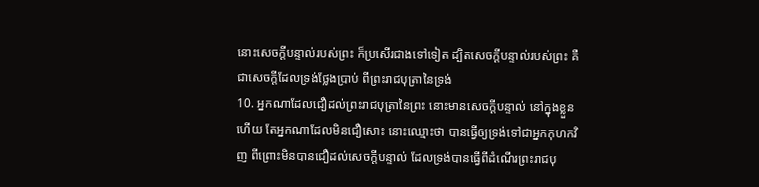នោះសេចក្តីបន្ទាល់របស់ព្រះ ក៏ប្រសើរជាងទៅទៀត ដ្បិតសេចក្តីបន្ទាល់របស់ព្រះ គឺជាសេចក្តីដែលទ្រង់ថ្លែងប្រាប់ ពីព្រះរាជបុត្រានៃទ្រង់
10. អ្នកណាដែលជឿដល់ព្រះរាជបុត្រានៃព្រះ នោះមានសេចក្តីបន្ទាល់ នៅក្នុងខ្លួនហើយ តែអ្នកណាដែលមិនជឿសោះ នោះឈ្មោះថា បានធ្វើឲ្យទ្រង់ទៅជាអ្នកកុហកវិញ ពីព្រោះមិនបានជឿដល់សេចក្តីបន្ទាល់ ដែលទ្រង់បានធ្វើពីដំណើរព្រះរាជបុ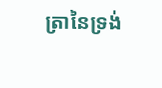ត្រានៃទ្រង់